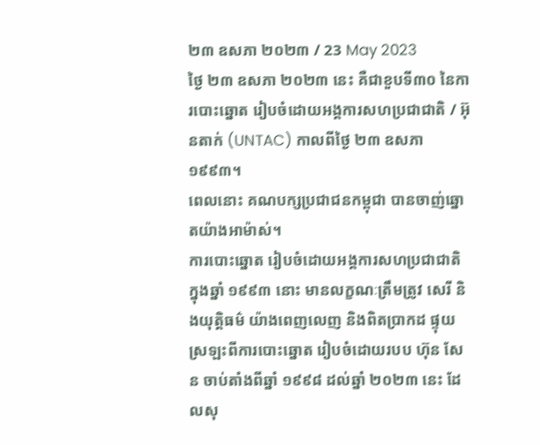២៣ ឧសភា ២០២៣ / 23 May 2023
ថ្ងៃ ២៣ ឧសភា ២០២៣ នេះ គឺជាខួបទី៣០ នៃការបោះឆ្នោត រៀបចំដោយអង្គការសហប្រជាជាតិ / អ៊ុនតាក់ (UNTAC) កាលពីថ្ងៃ ២៣ ឧសភា ១៩៩៣។
ពេលនោះ គណបក្សប្រជាជនកម្ពុជា បានចាញ់ឆ្នោតយ៉ាងអាម៉ាស់។
ការបោះឆ្នោត រៀបចំដោយអង្គការសហប្រជាជាតិ ក្នុងឆ្នាំ ១៩៩៣ នោះ មានលក្ខណៈត្រឹមត្រូវ សេរី និងយុត្តិធម៌ យ៉ាងពេញលេញ និងពិតប្រាកដ ផ្ទុយស្រឡះពីការបោះឆ្នោត រៀបចំដោយរបប ហ៊ុន សែន ចាប់តាំងពីឆ្នាំ ១៩៩៨ ដល់ឆ្នាំ ២០២៣ នេះ ដែលសុ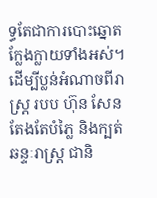ទ្ធតែជាការបោះឆ្នោតក្លែងក្លាយទាំងអស់។
ដើម្បីប្លន់អំណាចពីរាស្ត្រ របប ហ៊ុន សែន តែងតែបំភ្លៃ និងក្បត់ឆន្ទៈរាស្ត្រ ជានិ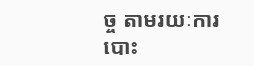ច្ច តាមរយៈការបោះ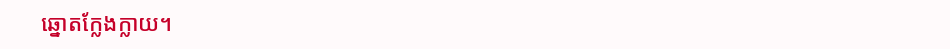ឆ្នោតក្លែងក្លាយ។